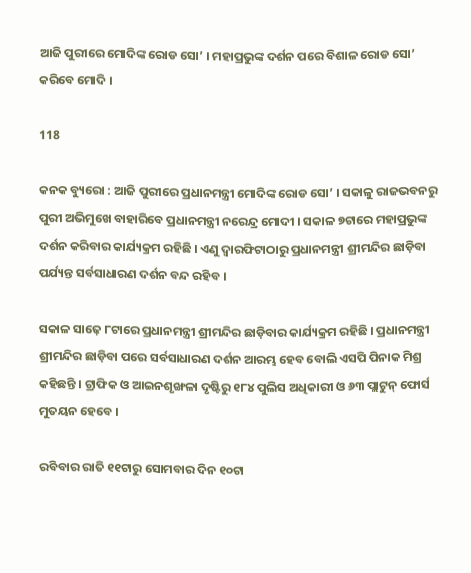ଆଜି ପୁରୀରେ ମୋଦିଙ୍କ ରୋଡ ସୋ’ । ମହାପ୍ରଭୁଙ୍କ ଦର୍ଶନ ପରେ ବିଶାଳ ରୋଡ ସୋ’ କରିବେ ମୋଦି ।

118

କନକ ବ୍ୟୁରୋ : ଆଜି ପୁରୀରେ ପ୍ରଧାନମନ୍ତ୍ରୀ ମୋଦିଙ୍କ ରୋଡ ସୋ’ । ସକାଳୁ ରାଜଭବନରୁ ପୁରୀ ଅଭିମୁଖେ ବାହାରିବେ ପ୍ରଧାନମନ୍ତ୍ରୀ ନରେନ୍ଦ୍ର ମୋଦୀ । ସକାଳ ୭ଟାରେ ମହାପ୍ରଭୁଙ୍କ ଦର୍ଶନ କରିବାର କାର୍ଯ୍ୟକ୍ରମ ରହିଛି । ଏଣୁ ଦ୍ୱାରଫିଟାଠାରୁ ପ୍ରଧାନମନ୍ତ୍ରୀ ଶ୍ରୀମନ୍ଦିର ଛାଡ଼ିବା ପର୍ଯ୍ୟନ୍ତ ସର୍ବସାଧାରଣ ଦର୍ଶନ ବନ୍ଦ ରହିବ ।

ସକାଳ ସାଢ଼େ ୮ଟାରେ ପ୍ରଧାନମନ୍ତ୍ରୀ ଶ୍ରୀମନ୍ଦିର ଛାଡ଼ିବାର କାର୍ଯ୍ୟକ୍ରମ ରହିଛି । ପ୍ରଧାନମନ୍ତ୍ରୀ ଶ୍ରୀମନ୍ଦିର ଛାଡ଼ିବା ପରେ ସର୍ବସାଧାରଣ ଦର୍ଶନ ଆରମ୍ଭ ହେବ ବୋଲି ଏସପି ପିନାକ ମିଶ୍ର କହିଛନ୍ତି । ଟ୍ରାଫିକ ଓ ଆଇନଶୃଙ୍ଖଳା ଦୃଷ୍ଟିରୁ ୧୮୪ ପୁଲିସ ଅଧିକାରୀ ଓ ୬୩ ପ୍ଲାଟୁନ୍ ଫୋର୍ସ ମୁତୟନ ହେବେ ।

ରବିବାର ରାତି ୧୧ଟାରୁ ସୋମବାର ଦିନ ୧୦ଟା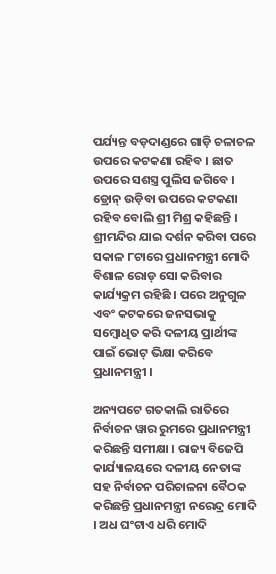ପର୍ଯ୍ୟନ୍ତ ବଡ଼ଦାଣ୍ଡରେ ଗାଡ଼ି ଚଳାଚଳ ଉପରେ କଟକଣା ରହିବ । ଛାତ ଉପରେ ସଶସ୍ତ୍ର ପୁଲିସ ଜଗିବେ । ଡ୍ରୋନ୍ ଉଡ଼ିବା ଉପରେ କଟକଣା ରହିବ ବୋଲି ଶ୍ରୀ ମିଶ୍ର କହିଛନ୍ତି । ଶ୍ରୀମନ୍ଦିର ଯାଇ ଦର୍ଶନ କରିବା ପରେ ସକାଳ ୮ଟାରେ ପ୍ରଧାନମନ୍ତ୍ରୀ ମୋଦି ବିଶାଳ ରୋଡ୍ ସୋ କରିବାର କାର୍ଯ୍ୟକ୍ରମ ରହିଛି । ପରେ ଅନୁଗୁଳ ଏବଂ କଟକରେ ଜନସଭାକୁ ସମ୍ବୋଧିତ କରି ଦଳୀୟ ପ୍ରାର୍ଥୀଙ୍କ ପାଇଁ ଭୋଟ୍ ଭିକ୍ଷା କରିବେ ପ୍ରଧାନମନ୍ତ୍ରୀ ।

ଅନ୍ୟପଟେ ଗତକାଲି ରାତିରେ ନିର୍ବାଚନ ୱାର ରୁମରେ ପ୍ରଧାନମନ୍ତ୍ରୀ କରିଛନ୍ତି ସମୀକ୍ଷା । ରାଜ୍ୟ ବିଜେପି କାର୍ଯ୍ୟାଳୟରେ ଦଳୀୟ ନେତାଙ୍କ ସହ ନିର୍ବାଚନ ପରିଚାଳନା ବୈଠକ କରିଛନ୍ତି ପ୍ରଧାନମନ୍ତ୍ରୀ ନରେନ୍ଦ୍ର ମୋଦି । ଅଧ ଘଂଟାଏ ଧରି ମୋଦି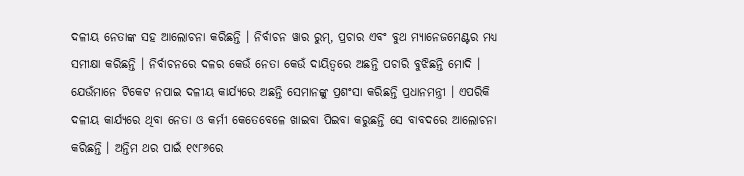ଦଳୀୟ ନେତାଙ୍କ ସହ ଆଲୋଚନା କରିଛନ୍ତି । ନିର୍ବାଚନ ୱାର ରୁମ୍, ପ୍ରଚାର ଏବଂ ବୁଥ ମ୍ୟାନେଜମେଣ୍ଟର ମଧ୍ୟ ସମୀକ୍ଷା କରିଛନ୍ତି । ନିର୍ବାଚନରେ ଦଳର କେଉଁ ନେତା କେଉଁ ଦାୟିତ୍ୱରେ ଅଛନ୍ତି ପଚାରି ବୁଝିଛନ୍ତି ମୋଦି । ଯେଉଁମାନେ ଟିକେଟ ନପାଇ ଦଳୀୟ କାର୍ଯ୍ୟରେ ଅଛନ୍ତି ସେମାନଙ୍କୁ ପ୍ରଶଂସା କରିଛନ୍ତି ପ୍ରଧାନମନ୍ତ୍ରୀ । ଏପରିକି ଦଳୀୟ କାର୍ଯ୍ୟରେ ଥିବା ନେତା ଓ କର୍ମୀ କେତେବେଳେ ଖାଇବା ପିଇବା କରୁଛନ୍ତି ସେ ବାବଦରେ ଆଲୋଚନା କରିଛନ୍ତି । ଅନ୍ତିମ ଥର ପାଇଁ ୧୯୮୬ରେ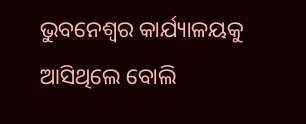ଭୁବନେଶ୍ୱର କାର୍ଯ୍ୟାଳୟକୁ ଆସିଥିଲେ ବୋଲି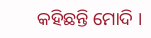କହିଛନ୍ତି ମୋଦି ।